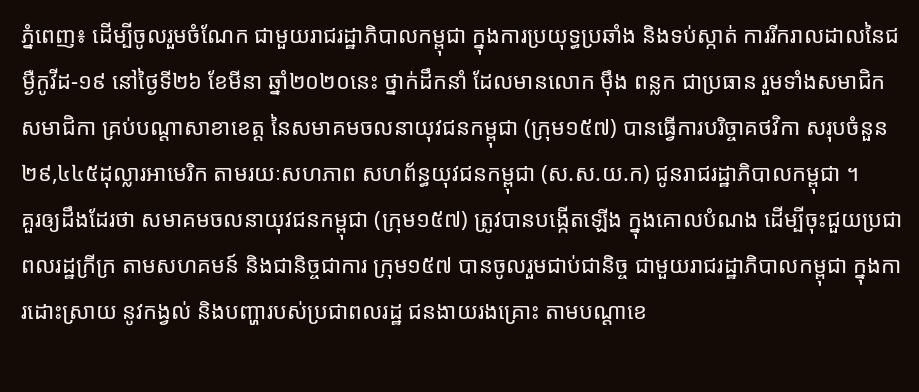ភ្នំពេញ៖ ដើម្បីចូលរួមចំណែក ជាមួយរាជរដ្ឋាភិបាលកម្ពុជា ក្នុងការប្រយុទ្ធប្រឆាំង និងទប់ស្កាត់ ការរីករាលដាលនៃជម្ងឺកូវីដ-១៩ នៅថ្ងៃទី២៦ ខែមីនា ឆ្នាំ២០២០នេះ ថ្នាក់ដឹកនាំ ដែលមានលោក ម៉ឹង ពន្លក ជាប្រធាន រួមទាំងសមាជិក សមាជិកា គ្រប់បណ្តាសាខាខេត្ត នៃសមាគមចលនាយុវជនកម្ពុជា (ក្រុម១៥៧) បានធ្វើការបរិច្ចាគថវិកា សរុបចំនួន ២៩,៤៤៥ដុល្លារអាមេរិក តាមរយៈសហភាព សហព័ន្ធយុវជនកម្ពុជា (ស.ស.យ.ក) ជូនរាជរដ្ឋាភិបាលកម្ពុជា ។
គួរឲ្យដឹងដែរថា សមាគមចលនាយុវជនកម្ពុជា (ក្រុម១៥៧) ត្រូវបានបង្កើតឡើង ក្នុងគោលបំណង ដើម្បីចុះជួយប្រជាពលរដ្ឋក្រីក្រ តាមសហគមន៍ និងជានិច្ចជាការ ក្រុម១៥៧ បានចូលរួមជាប់ជានិច្ច ជាមួយរាជរដ្ឋាភិបាលកម្ពុជា ក្នុងការដោះស្រាយ នូវកង្វល់ និងបញ្ហារបស់ប្រជាពលរដ្ឋ ជនងាយរងគ្រោះ តាមបណ្តាខេ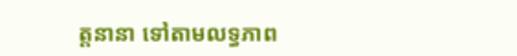ត្តនានា ទៅតាមលទ្ធភាព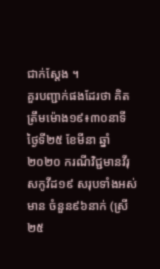ជាក់ស្តែង ។
គួរបញ្ជាក់ផងដែរថា គិតត្រឹមម៉ោង១៩៖៣០នាទី ថ្ងៃទី២៥ ខែមីនា ឆ្នាំ២០២០ ករណីវិជ្ជមានវីរុសកូវីដ១៩ សរុបទាំងអស់មាន ចំនួន៩៦នាក់ (ស្រី ២៥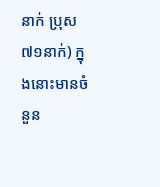នាក់ ប្រុស៧១នាក់) ក្នុងនោះមានចំនួន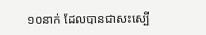១០នាក់ ដែលបានជាសះស្បើ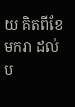យ គិតពីខែមករា ដល់ប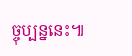ច្ចុប្បន្ននេះ៕